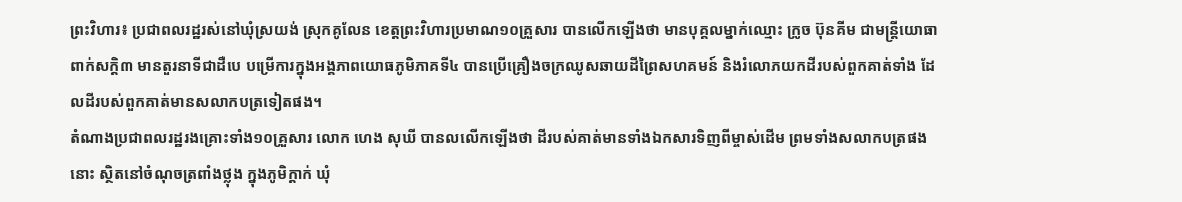ព្រះវិហារ៖ ប្រជាពលរដ្ឋរស់នៅឃុំស្រយង់ ស្រុកគូលែន ខេត្តព្រះវិហារប្រមាណ១០គ្រួសារ បានលើកឡើងថា មានបុគ្គលម្នាក់ឈ្មោះ ក្រូច ប៊ុនគីម ជាមន្ត្រីយោធាពាក់សក្តិ៣ មានតួរនាទីជាដឺបេ បម្រើការក្នុងអង្គភាពយោធភូមិភាគទី៤ បានប្រើគ្រឿងចក្រឈូសឆាយដីព្រៃសហគមន៍ និងរំលោភយកដីរបស់ពួកគាត់ទាំង ដែលដីរបស់ពួកគាត់មានសលាកបត្រទៀតផង។
តំណាងប្រជាពលរដ្ឋរងគ្រោះទាំង១០គ្រួសារ លោក ហេង សុឃី បានលលើកឡើងថា ដីរបស់គាត់មានទាំងឯកសារទិញពីម្ចាស់ដើម ព្រមទាំងសលាកបត្រផងនោះ ស្ថិតនៅចំណុចត្រពាំងថ្លុង ក្នុងភូមិក្តាក់ ឃុំ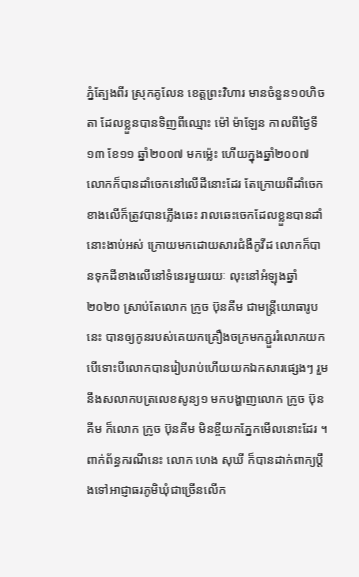ភ្នំត្បែងពីរ ស្រុកគូលែន ខេត្តព្រះវិហារ មានចំនួន១០ហិចតា ដែលខ្លួនបានទិញពីឈ្មោះ ម៉ៅ ម៉ាឡែន កាលពីថ្ងៃទី១៣ ខែ១១ ឆ្នាំ២០០៧ មកម្ល៉េះ ហើយក្នុងឆ្នាំ២០០៧ លោកក៏បានដាំចេកនៅលើដីនោះដែរ តែក្រោយពីដាំចេកខាងលើក៏ត្រូវបានភ្លើងឆេះ រាលឆេះចេកដែលខ្លួនបានដាំនោះងាប់អស់ ក្រោយមកដោយសារជំងឺកូវីដ លោកក៏បានទុកដីខាងលើនៅទំនេរមួយរយៈ លុះនៅអំឡុងឆ្នាំ២០២០ ស្រាប់តែលោក ក្រូច ប៊ុនគីម ជាមន្ត្រីយោធារូបនេះ បានឲ្យកូនរបស់គេយកគ្រឿងចក្រមកភ្ជួររំលោភយក បើទោះបីលោកបានរៀបរាប់ហើយយកឯកសារផ្សេងៗ រួមនឹងសលាកបត្រលេខសូន្យ១ មកបង្ហាញលោក ក្រូច ប៊ុនគីម ក៏លោក ក្រូច ប៊ុនគីម មិនខ្ចីយកភ្នែកមើលនោះដែរ ។
ពាក់ព័ន្ធករណីនេះ លោក ហេង សុឃី ក៏បានដាក់ពាក្យប្តឹងទៅអាជ្ញាធរភូមិឃុំជាច្រើនលើក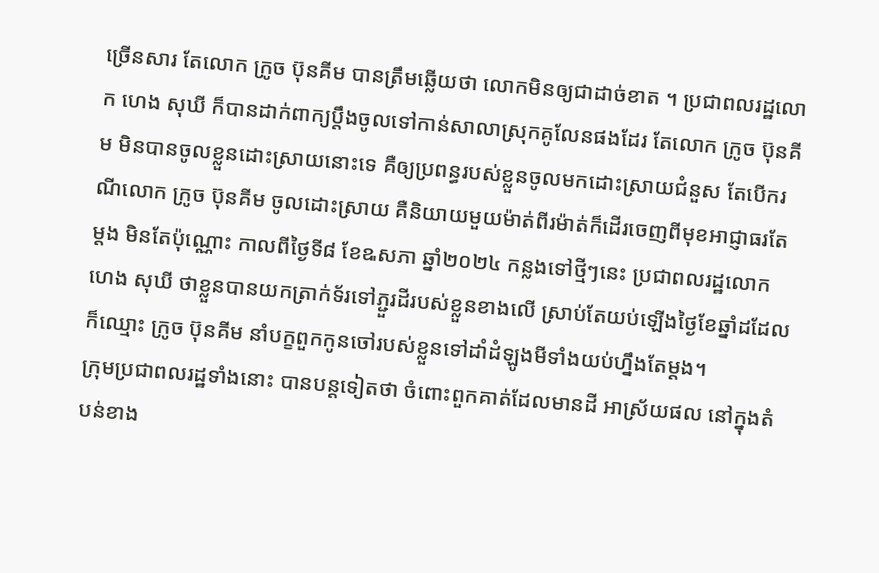ច្រើនសារ តែលោក ក្រូច ប៊ុនគីម បានត្រឹមឆ្លើយថា លោកមិនឲ្យជាដាច់ខាត ។ ប្រជាពលរដ្ឋលោក ហេង សុឃី ក៏បានដាក់ពាក្យប្តឹងចូលទៅកាន់សាលាស្រុកគូលែនផងដែរ តែលោក ក្រូច ប៊ុនគីម មិនបានចូលខ្លួនដោះស្រាយនោះទេ គឺឲ្យប្រពន្ធរបស់ខ្លួនចូលមកដោះស្រាយជំនួស តែបើករណីលោក ក្រូច ប៊ុនគីម ចូលដោះស្រាយ គឺនិយាយមួយម៉ាត់ពីរម៉ាត់ក៏ដើរចេញពីមុខអាជ្ញាធរតែម្តង មិនតែប៉ុណ្ណោះ កាលពីថ្ងៃទី៨ ខែឩសភា ឆ្នាំ២០២៤ កន្លងទៅថ្មីៗនេះ ប្រជាពលរដ្ឋលោក ហេង សុឃី ថាខ្លួនបានយកត្រាក់ទ័រទៅភ្ជួរដីរបស់ខ្លួនខាងលើ ស្រាប់តែយប់ឡើងថ្ងៃខែឆ្នាំដដែលក៏ឈ្មោះ ក្រូច ប៊ុនគីម នាំបក្ខពួកកូនចៅរបស់ខ្លួនទៅដាំដំឡូងមីទាំងយប់ហ្នឹងតែម្តង។
ក្រុមប្រជាពលរដ្ឋទាំងនោះ បានបន្ដទៀតថា ចំពោះពួកគាត់ដែលមានដី អាស្រ័យផល នៅក្នុងតំបន់ខាង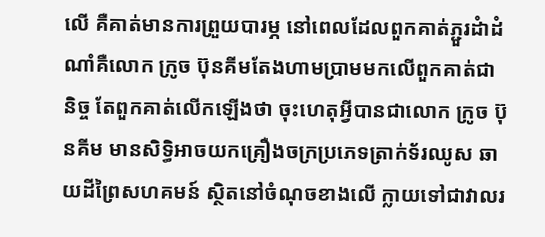លើ គឺគាត់មានការព្រួយបារម្ភ នៅពេលដែលពួកគាត់ភ្ជួរដំាដំណាំគឺលោក ក្រូច ប៊ុនគីមតែងហាមប្រាមមកលើពួកគាត់ជានិច្ច តែពួកគាត់លើកឡើងថា ចុះហេតុអី្វបានជាលោក ក្រូច ប៊ុនគីម មានសិទ្ធិអាចយកគ្រឿងចក្រប្រភេទត្រាក់ទ័រឈូស ឆាយដីព្រៃសហគមន៍ ស្ថិតនៅចំណុចខាងលើ ក្លាយទៅជាវាលរ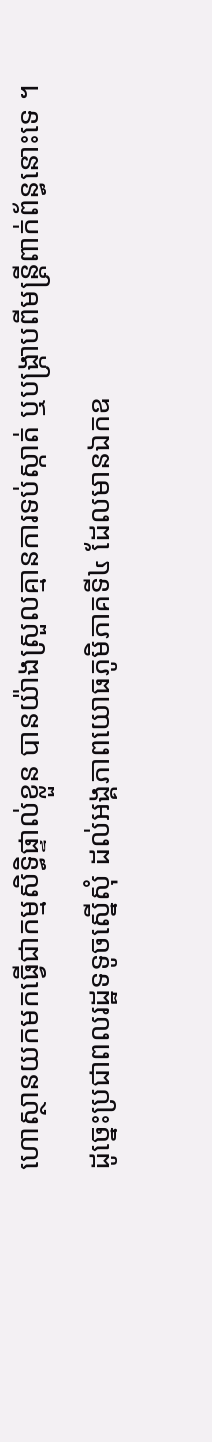ហោស្ថានយកមកធ្វើជាកម្មសិទ្ធិផ្ទាល់ខ្លួន បានយ៉ាងស្រួលគ្មានការទប់ស្កាត់ ឬបង្ក្រាបពីមន្ដ្រីពាក់ព័ន្ធនោះទេ ។ ដូច្នេះប្រជាពលរដ្ឋទទូចស្នើសុំ ដល់អង្គភាពយោធភូមិភាគទី៤ ដែលមានឯកឧ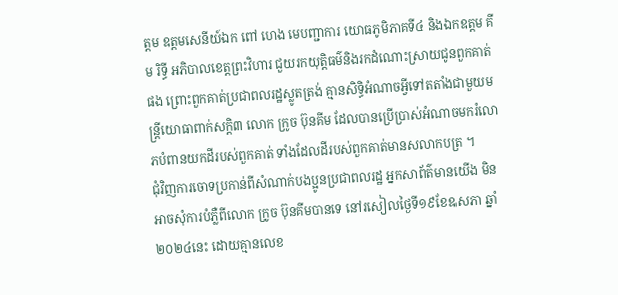ត្ដម ឧត្ដមសេនីយ៍ឯក ពៅ ហេង មេបញ្ជាការ យោធភូមិភាគទី៤ និងឯកឧត្តម គីម រិទ្ធី អភិបាលខេត្តព្រះវិហារ ជួយរកយុត្តិធម៌និងរកដំណោះស្រាយជូនពួកគាត់ផង ព្រោះពួកគាត់ប្រជាពលរដ្ឋស្លូតត្រង់ គ្មានសិទ្ធិអំណាចអ្វីទៅតតាំងជាមួយមន្ត្រីយោធាពាក់សក្តិ៣ លោក ក្រូច ប៊ុនគីម ដែលបានប្រើប្រាស់អំណាចមករំលោភបំពានយកដីរបស់ពួកគាត់ ទាំងដែលដីរបស់ពួកគាត់មានសលាកបត្រ ។
ជុំវិញការចោទប្រកាន់ពីសំណាក់បងប្អូនប្រជាពលរដ្ឋ អ្នកសាព័ត៌មានយើង មិនអាចសុំការបំភ្លឺពីលោក ក្រូច ប៊ុនគីមបានទេ នៅរសៀលថ្ងៃទី១៩ខែឩសភា ឆ្នាំ២០២៤នេះ ដោយគ្មានលេខ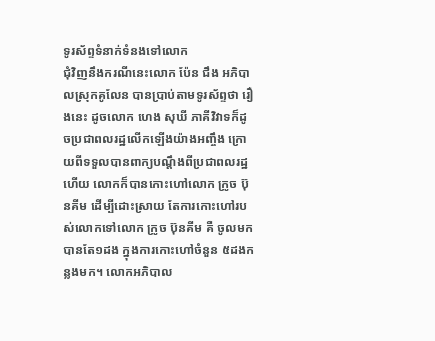ទូរស័ព្ទទំនាក់ទំនងទៅលោក
ជុំវិញនឹងករណីនេះលោក ប៉ែន ជឹង អភិបាលស្រុកគូលែន បានប្រាប់តាមទូរស័ព្ទថា រឿងនេះ ដូចលោក ហេង សុឃី ភាគីវិវាទក៏ដូចប្រជាពលរដ្ឋលើកឡើងយ៉ាងអញ្ចឹង ក្រោយពីទទួលបានពាក្យបណ្តឹងពីប្រជាពលរដ្ឋហើយ លោកក៏បានកោះហៅលោក ក្រូច ប៊ុនគីម ដើម្បីដោះស្រាយ តែការកោះហៅរបស់លោកទៅលោក ក្រូច ប៊ុនគីម គឺ ចូលមកបានតែ១ដង ក្នុងការកោះហៅចំនួន ៥ដងកន្លងមក។ លោកអភិបាល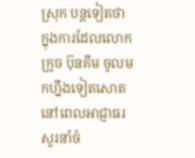ស្រុក បន្តទៀតថា ក្នុងការដែលលោក ក្រូច ប៊ុនគីម ចូលមកហ្នឹងទៀតសោត នៅពេលអាជ្ញាធរសួរនាំចំ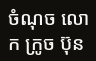ចំណុច លោក ក្រូច ប៊ុន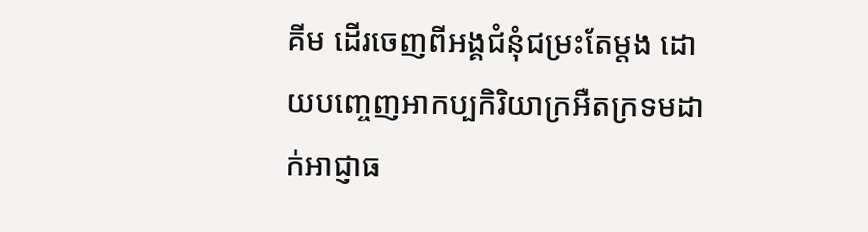គីម ដើរចេញពីអង្គជំនុំជម្រះតែម្តង ដោយបញ្ចេញអាកប្បកិរិយាក្រអឺតក្រទមដាក់អាជ្ញាធ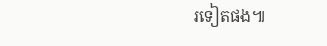រទៀតផង៕